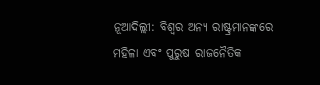ନୂଆଦିଲ୍ଲୀ: ବିଶ୍ୱର ଅନ୍ୟ ରାଷ୍ଟ୍ରମାନଙ୍କରେ ମହିଳା ଏବଂ ପୁରୁଷ ରାଜନୈତିକ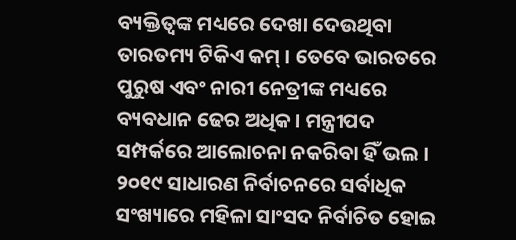ବ୍ୟକ୍ତିତ୍ୱଙ୍କ ମଧ୍ୟରେ ଦେଖା ଦେଉଥିବା ତାରତମ୍ୟ ଟିକିଏ କମ୍ । ତେବେ ଭାରତରେ ପୁରୁଷ ଏବଂ ନାରୀ ନେତ୍ରୀଙ୍କ ମଧ୍ୟରେ ବ୍ୟବଧାନ ଢେର ଅଧିକ । ମନ୍ତ୍ରୀପଦ ସମ୍ପର୍କରେ ଆଲୋଚନା ନକରିବା ହିଁ ଭଲ । ୨୦୧୯ ସାଧାରଣ ନିର୍ବାଚନରେ ସର୍ବାଧିକ ସଂଖ୍ୟାରେ ମହିଳା ସାଂସଦ ନିର୍ବାଚିତ ହୋଇ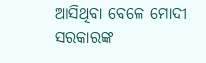ଆସିଥିବା ବେଳେ ମୋଦୀ ସରକାରଙ୍କ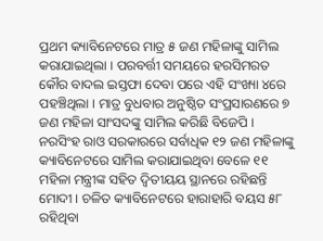ପ୍ରଥମ କ୍ୟାବିନେଟରେ ମାତ୍ର ୫ ଜଣ ମହିଳାଙ୍କୁ ସାମିଲ କରାଯାଇଥିଲା । ପରବର୍ତ୍ତୀ ସମୟରେ ହରସିମରତ କୌର ବାଦଲ ଇସ୍ତଫା ଦେବା ପରେ ଏହି ସଂଖ୍ୟା ୪ରେ ପହଞ୍ଚିଥିଲା । ମାତ୍ର ବୁଧବାର ଅନୁଷ୍ଠିତ ସଂପ୍ରସାରଣରେ ୭ ଜଣ ମହିଳା ସାଂସଦଙ୍କୁ ସାମିଲ କରିଛି ବିଜେପି । ନରସିଂହ ରାଓ ସରକାରରେ ସର୍ବାଧିକ ୧୨ ଜଣ ମହିଳାଙ୍କୁ କ୍ୟାବିନେଟରେ ସାମିଲ କରାଯାଇଥିବା ବେଳେ ୧୧ ମହିଳା ମନ୍ତ୍ରୀଙ୍କ ସହିତ ଦ୍ୱିତୀୟୟ ସ୍ଥାନରେ ରହିଛନ୍ତି ମୋଦୀ । ଚଳିତ କ୍ୟାବିନେଟରେ ହାରାହାରି ବୟସ ୫୮ ରହିଥିବା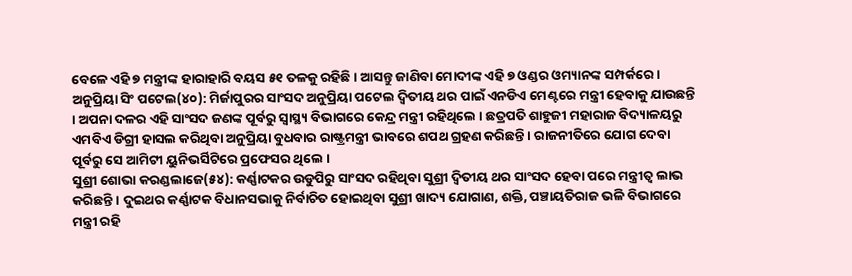ବେଳେ ଏହି ୭ ମନ୍ତ୍ରୀଙ୍କ ହାରାହାରି ବୟସ ୫୧ ତଳକୁ ରହିଛି । ଆସନ୍ତୁ ଜାଣିବା ମୋଦୀଙ୍କ ଏହି ୭ ଓଣ୍ଡର ଓମ୍ୟାନଙ୍କ ସମ୍ପର୍କରେ ।
ଅନୁପ୍ରିୟା ସିଂ ପଟେଲ(୪୦): ମିର୍ଜାପୁରର ସାଂସଦ ଅନୁପ୍ରିୟା ପଟେଲ ଦ୍ୱିତୀୟ ଥର ପାଇଁ ଏନଡିଏ ମେଣ୍ଟରେ ମନ୍ତ୍ରୀ ହେବାକୁ ଯାଉଛନ୍ତି । ଅପନା ଦଳର ଏହି ସାଂସଦ ଜଣଙ୍କ ପୂର୍ବରୁ ସ୍ୱାସ୍ଥ୍ୟ ବିଭାଗରେ କେନ୍ଦ୍ର ମନ୍ତ୍ରୀ ରହିଥିଲେ । ଛତ୍ରପତି ଶାହୁଜୀ ମହାରାଜ ବିଦ୍ୟାଳୟରୁ ଏମବିଏ ଡିଗ୍ରୀ ହାସଲ କରିଥିବା ଅନୁପ୍ରିୟା ବୁଧବାର ରାଷ୍ଟ୍ରମନ୍ତ୍ରୀ ଭାବରେ ଶପଥ ଗ୍ରହଣ କରିଛନ୍ତି । ରାଜନୀତିରେ ଯୋଗ ଦେବା ପୂର୍ବରୁ ସେ ଆମିଟୀ ୟୁନିଭର୍ସିଟିରେ ପ୍ରଫେସର ଥିଲେ ।
ସୁଶ୍ରୀ ଶୋଭା କରଣ୍ଡଲାଜେ(୫୪): କର୍ଣ୍ଣାଟକର ଉଡୁପିରୁ ସାଂସଦ ରହିଥିବା ସୁଶ୍ରୀ ଦ୍ୱିତୀୟ ଥର ସାଂସଦ ହେବା ପରେ ମନ୍ତ୍ରୀତ୍ୱ ଲାଭ କରିଛନ୍ତି । ଦୁଇଥର କର୍ଣ୍ଣାଟକ ବିଧାନସଭାକୁ ନିର୍ବାଚିତ ହୋଇଥିବା ସୁଶ୍ରୀ ଖାଦ୍ୟ ଯୋଗାଣ, ଶକ୍ତି, ପଞ୍ଚାୟତିରାଜ ଭଳି ବିଭାଗରେ ମନ୍ତ୍ରୀ ରହି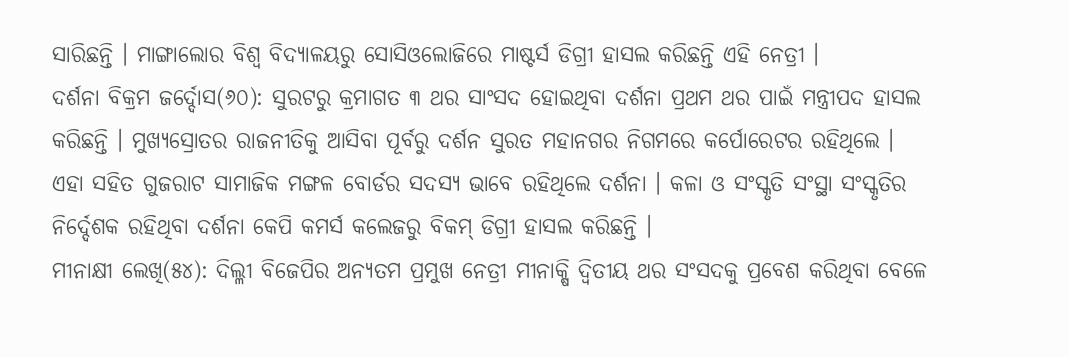ସାରିଛନ୍ତି । ମାଙ୍ଗାଲୋର ବିଶ୍ୱ ବିଦ୍ୟାଳୟରୁ ସୋସିଓଲୋଜିରେ ମାଷ୍ଟର୍ସ ଡିଗ୍ରୀ ହାସଲ କରିଛନ୍ତି ଏହି ନେତ୍ରୀ ।
ଦର୍ଶନା ବିକ୍ରମ ଜର୍ଦ୍ଦୋସ(୬୦): ସୁରଟରୁ କ୍ରମାଗତ ୩ ଥର ସାଂସଦ ହୋଇଥିବା ଦର୍ଶନା ପ୍ରଥମ ଥର ପାଇଁ ମନ୍ତ୍ରୀପଦ ହାସଲ କରିଛନ୍ତି । ମୁଖ୍ୟସ୍ରୋତର ରାଜନୀତିକୁ ଆସିବା ପୂର୍ବରୁ ଦର୍ଶନ ସୁରତ ମହାନଗର ନିଗମରେ କର୍ପୋରେଟର ରହିଥିଲେ । ଏହା ସହିତ ଗୁଜରାଟ ସାମାଜିକ ମଙ୍ଗଳ ବୋର୍ଡର ସଦସ୍ୟ ଭାବେ ରହିଥିଲେ ଦର୍ଶନା । କଳା ଓ ସଂସ୍କୃତି ସଂସ୍ଥା ସଂସ୍କୃତିର ନିର୍ଦ୍ଦେଶକ ରହିଥିବା ଦର୍ଶନା କେପି କମର୍ସ କଲେଜରୁ ବିକମ୍ ଡିଗ୍ରୀ ହାସଲ କରିଛନ୍ତି ।
ମୀନାକ୍ଷୀ ଲେଖି(୫୪): ଦିଲ୍ଳୀ ବିଜେପିର ଅନ୍ୟତମ ପ୍ରମୁଖ ନେତ୍ରୀ ମୀନାକ୍ଷି ଦ୍ୱିତୀୟ ଥର ସଂସଦକୁ ପ୍ରବେଶ କରିଥିବା ବେଳେ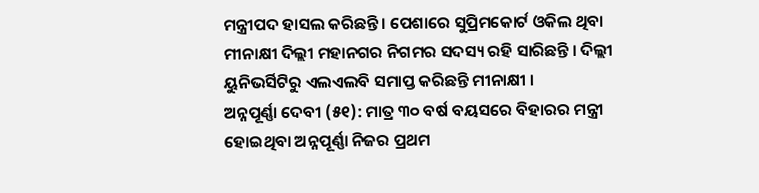ମନ୍ତ୍ରୀପଦ ହାସଲ କରିଛନ୍ତି । ପେଶାରେ ସୁପ୍ରିମକୋର୍ଟ ଓକିଲ ଥିବା ମୀନାକ୍ଷୀ ଦିଲ୍ଲୀ ମହାନଗର ନିଗମର ସଦସ୍ୟ ରହି ସାରିଛନ୍ତି । ଦିଲ୍ଲୀ ୟୁନିଭର୍ସିଟିରୁ ଏଲଏଲବି ସମାପ୍ତ କରିଛନ୍ତି ମୀନାକ୍ଷୀ ।
ଅନ୍ନପୂର୍ଣ୍ଣା ଦେବୀ (୫୧): ମାତ୍ର ୩୦ ବର୍ଷ ବୟସରେ ବିହାରର ମନ୍ତ୍ରୀ ହୋଇଥିବା ଅନ୍ନପୂର୍ଣ୍ଣା ନିଜର ପ୍ରଥମ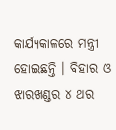କାର୍ଯ୍ୟକାଳରେ ମନ୍ତ୍ରୀ ହୋଇଛନ୍ତି । ବିହାର ଓ ଝାରଖଣ୍ଡର ୪ ଥର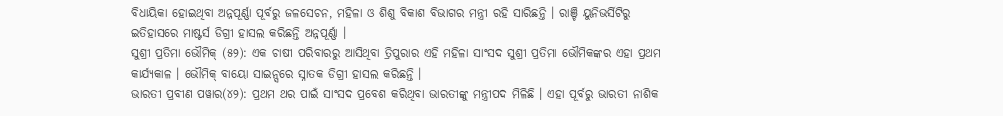ବିଧାୟିକା ହୋଇଥିବା ଅନ୍ନପୂର୍ଣ୍ଣା ପୂର୍ବରୁ ଜଳସେଚନ, ମହିଳା ଓ ଶିଶୁ ବିକାଶ ବିଭାଗର ମନ୍ତ୍ରୀ ରହି ସାରିଛନ୍ତି । ରାଞ୍ଚି ୟୁନିଭର୍ସିଟିରୁ ଇତିହାସରେ ମାଷ୍ଟର୍ସ ଡିଗ୍ରୀ ହାସଲ କରିଛନ୍ତି ଅନ୍ନପୂର୍ଣ୍ଣା ।
ସୁଶ୍ରୀ ପ୍ରତିମା ଭୌମିକ୍ (୫୨): ଏକ ଚାଷୀ ପରିବାରରୁ ଆସିଥିବା ତ୍ରିପୁରାର ଏହି ମହିଳା ସାଂସଦ ସୁଶ୍ରୀ ପ୍ରତିମା ଭୌମିକଙ୍କର ଏହା ପ୍ରଥମ କାର୍ଯ୍ୟକାଳ । ଭୌମିକ୍ ବାୟୋ ସାଇନ୍ସରେ ସ୍ନାତକ ଡିଗ୍ରୀ ହାସଲ କରିଛନ୍ତି ।
ଭାରତୀ ପ୍ରବୀଣ ପୱାର(୪୨): ପ୍ରଥମ ଥର ପାଇଁ ସାଂସଦ ପ୍ରବେଶ କରିଥିବା ଭାରତୀଙ୍କୁ ମନ୍ତ୍ରୀପଦ ମିଳିଛି । ଏହା ପୂର୍ବରୁ ଭାରତୀ ନାଶିକ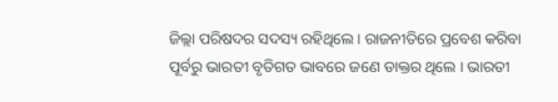ଜିଲ୍ଲା ପରିଷଦର ସଦସ୍ୟ ରହିଥିଲେ । ରାଜନୀତିରେ ପ୍ରବେଶ କରିବା ପୂର୍ବରୁ ଭାରତୀ ବୃତିଗତ ଭାବରେ ଜଣେ ଡାକ୍ତର ଥିଲେ । ଭାରତୀ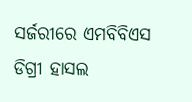ସର୍ଜରୀରେ ଏମବିବିଏସ ଡିଗ୍ରୀ ହାସଲ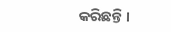କରିଛନ୍ତି ।